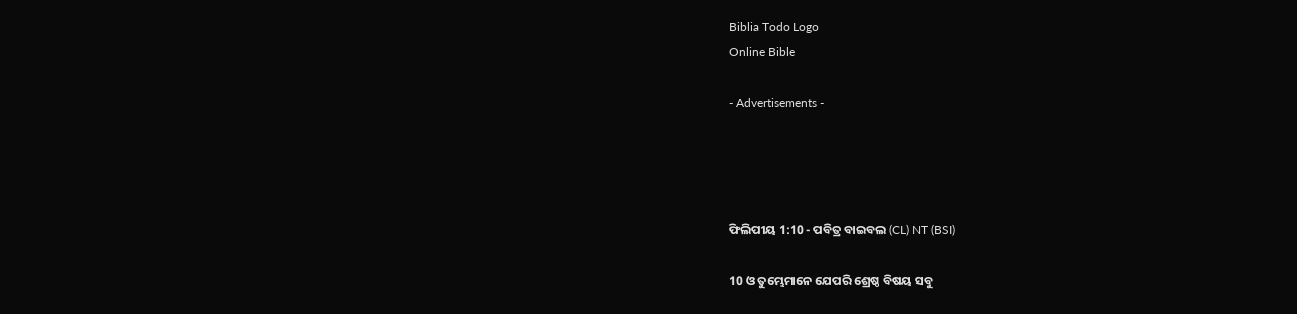Biblia Todo Logo
Online Bible

- Advertisements -




ଫିଲିପୀୟ 1:10 - ପବିତ୍ର ବାଇବଲ (CL) NT (BSI)

10 ଓ ତୁମ୍ଭେମାନେ ଯେପରି ଶ୍ରେଷ୍ଠ ବିଷୟ ସବୁ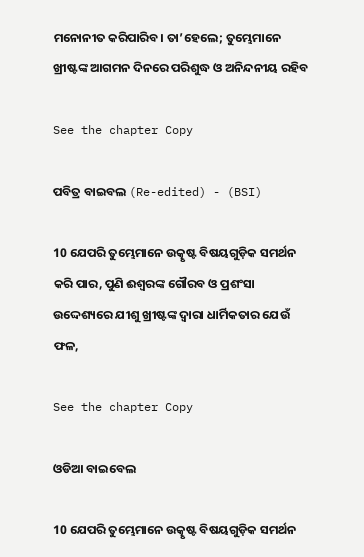ମନୋନୀତ କରିପାରିବ। ତା’ହେଲେ; ତୁମ୍ଭେମାନେ ଖ୍ରୀଷ୍ଟଙ୍କ ଆଗମନ ଦିନରେ ପରିଶୁଦ୍ଧ ଓ ଅନିନ୍ଦନୀୟ ରହିବ

See the chapter Copy

ପବିତ୍ର ବାଇବଲ (Re-edited) - (BSI)

10 ଯେପରି ତୁମ୍ଭେମାନେ ଉତ୍କୃଷ୍ଟ ବିଷୟଗୁଡ଼ିକ ସମର୍ଥନ କରି ପାର, ପୁଣି ଈଶ୍ଵରଙ୍କ ଗୌରବ ଓ ପ୍ରଶଂସା ଉଦ୍ଦେଶ୍ୟରେ ଯୀଶୁ ଖ୍ରୀଷ୍ଟଙ୍କ ଦ୍ଵାରା ଧାର୍ମିକତାର ଯେଉଁ ଫଳ,

See the chapter Copy

ଓଡିଆ ବାଇବେଲ

10 ଯେପରି ତୁମ୍ଭେମାନେ ଉତ୍କୃଷ୍ଟ ବିଷୟଗୁଡ଼ିକ ସମର୍ଥନ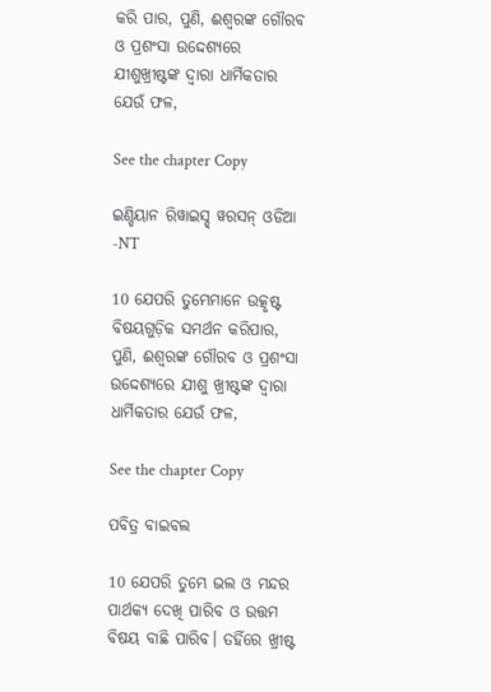କରି ପାର, ପୁଣି, ଈଶ୍ୱରଙ୍କ ଗୌରବ ଓ ପ୍ରଶଂସା ଉଦ୍ଦେଶ୍ୟରେ ଯୀଶୁଖ୍ରୀଷ୍ଟଙ୍କ ଦ୍ୱାରା ଧାର୍ମିକତାର ଯେଉଁ ଫଳ,

See the chapter Copy

ଇଣ୍ଡିୟାନ ରିୱାଇସ୍ଡ୍ ୱରସନ୍ ଓଡିଆ -NT

10 ଯେପରି ତୁମ୍ଭେମାନେ ଉତ୍କୃଷ୍ଟ ବିଷୟଗୁଡ଼ିକ ସମର୍ଥନ କରିପାର, ପୁଣି, ଈଶ୍ବରଙ୍କ ଗୌରବ ଓ ପ୍ରଶଂସା ଉଦ୍ଦେଶ୍ୟରେ ଯୀଶୁ ଖ୍ରୀଷ୍ଟଙ୍କ ଦ୍ୱାରା ଧାର୍ମିକତାର ଯେଉଁ ଫଳ,

See the chapter Copy

ପବିତ୍ର ବାଇବଲ

10 ଯେପରି ତୁମ୍ଭେ ଭଲ ଓ ମନ୍ଦର ପାର୍ଥକ୍ୟ ଦେଖି ପାରିବ ଓ ଉତ୍ତମ ବିଷୟ ବାଛି ପାରିବ। ତହିଁରେ ଖ୍ରୀଷ୍ଟ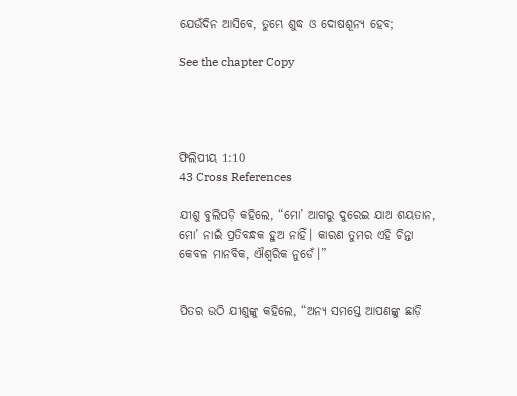ଯେଉଁଦିନ ଆସିବେ, ତୁମ୍ଭେ ଶୁଦ୍ଧ ଓ ଦୋଷଶୂନ୍ୟ ହେବ;

See the chapter Copy




ଫିଲିପୀୟ 1:10
43 Cross References

ଯୀଶୁ ବୁଲିପଡ଼ି କହିଲେ, “ମୋ’ ଆଗରୁ ଦୁରେଇ ଯାଅ ଶୟତାନ, ମୋ’ ନାଇଁ ପ୍ରତିବନ୍ଧକ ହୁଅ ନାହିଁ। କାରଣ ତୁମର ଏହି ଚିନ୍ତା କେବଳ ମାନବିକ, ଐଶ୍ୱରିକ ନୁଡେଁ।”


ପିତର ଉଠି ଯୀଶୁଙ୍କୁ କହିଲେ, “ଅନ୍ୟ ସମସ୍ତେ ଆପଣଙ୍କୁ ଛାଡ଼ି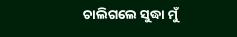ଚାଲିଗଲେ ସୁଦ୍ଧା ମୁଁ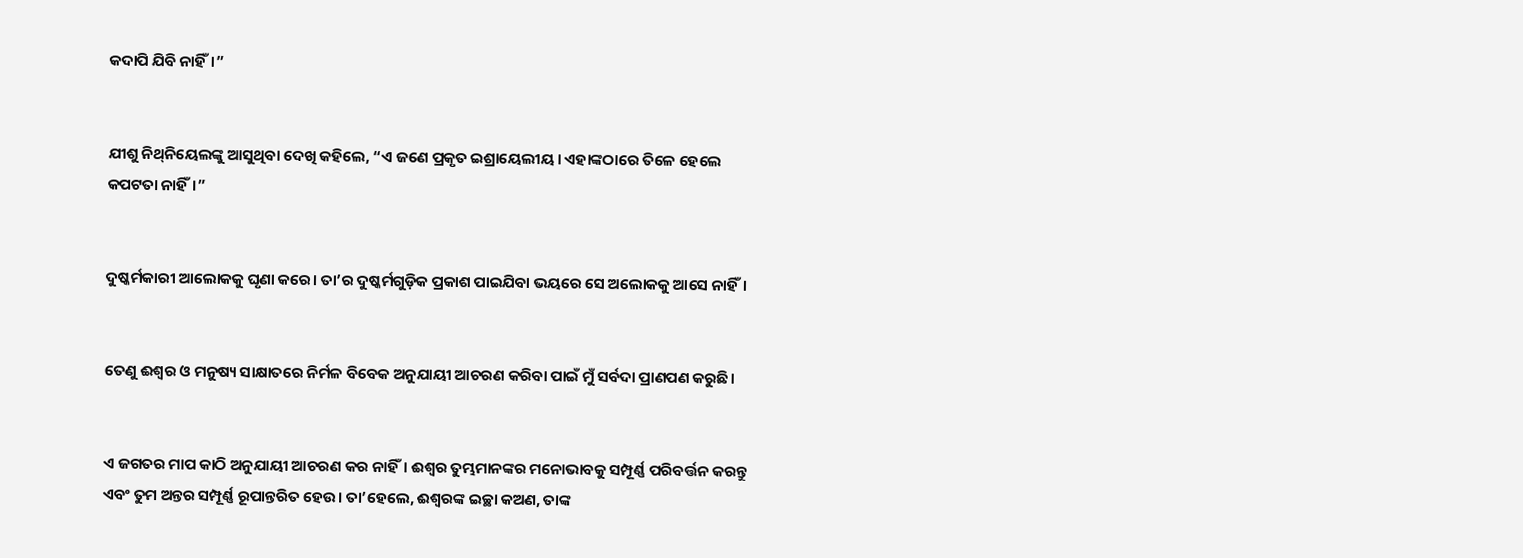କଦାପି ଯିବି ନାହିଁ।”


ଯୀଶୁ ନିଥ୍‌ନିୟେଲଙ୍କୁ ଆସୁଥିବା ଦେଖି କହିଲେ, “ଏ ଜଣେ ପ୍ରକୃତ ଇଶ୍ରାୟେଲୀୟ। ଏହାଙ୍କଠାରେ ତିଳେ ହେଲେ କପଟତା ନାହିଁ।”


ଦୁଷ୍କର୍ମକାରୀ ଆଲୋକକୁ ଘୃଣା କରେ। ତା’ର ଦୁଷ୍କର୍ମଗୁଡ଼ିକ ପ୍ରକାଶ ପାଇଯିବା ଭୟରେ ସେ ଅଲୋକକୁ ଆସେ ନାହିଁ।


ତେଣୁ ଈଶ୍ୱର ଓ ମନୁଷ୍ୟ ସାକ୍ଷାତରେ ନିର୍ମଳ ବିବେକ ଅନୁଯାୟୀ ଆଚରଣ କରିବା ପାଇଁ ମୁଁ ସର୍ବଦା ପ୍ରାଣପଣ କରୁଛି।


ଏ ଜଗତର ମାପ କାଠି ଅନୁଯାୟୀ ଆଚରଣ କର ନାହିଁ। ଈଶ୍ୱର ତୁମ୍ଭମାନଙ୍କର ମନୋଭାବକୁ ସମ୍ପୂର୍ଣ୍ଣ ପରିବର୍ତ୍ତନ କରନ୍ତୁ ଏବଂ ତୁମ ଅନ୍ତର ସମ୍ପୂର୍ଣ୍ଣ ରୂପାନ୍ତରିତ ହେଉ। ତା’ହେଲେ, ଈଶ୍ୱରଙ୍କ ଇଚ୍ଛା କଅଣ, ତାଙ୍କ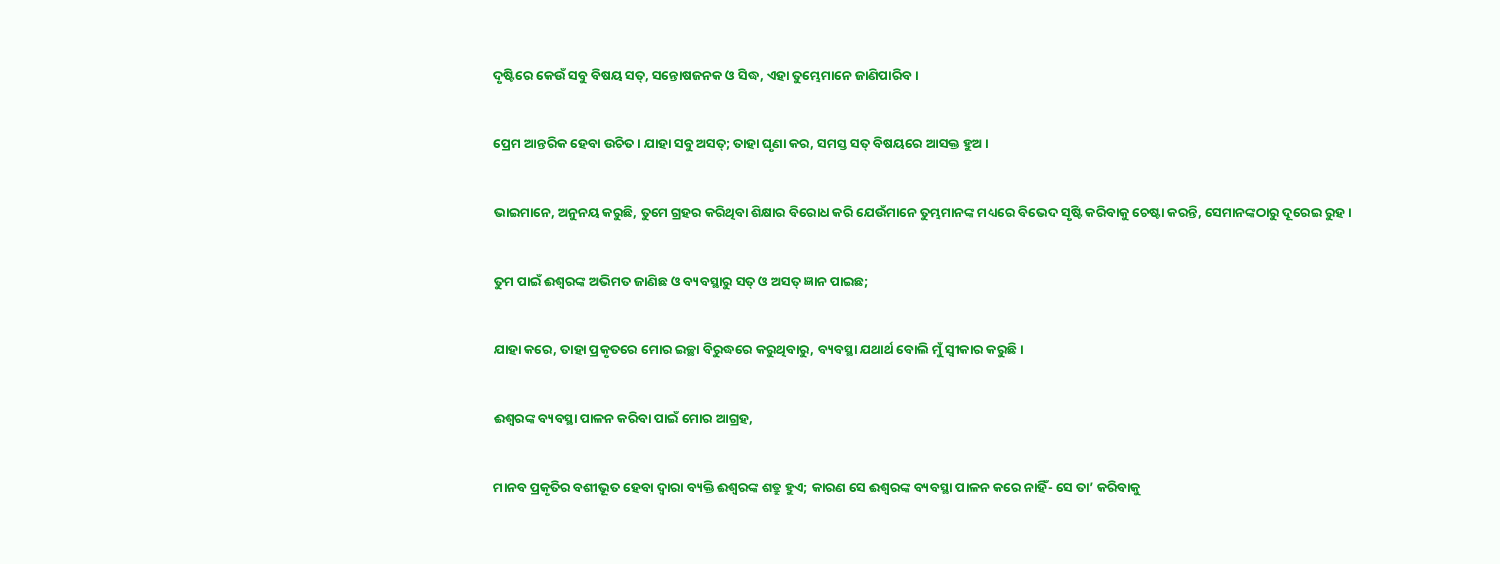ଦୃଷ୍ଟିରେ କେଉଁ ସବୁ ବିଷୟ ସତ୍, ସନ୍ତୋଷଜନକ ଓ ସିଦ୍ଧ, ଏହା ତୁମ୍ଭେମାନେ ଜାଣିପାରିବ।


ପ୍ରେମ ଆନ୍ତରିକ ହେବା ଉଚିତ। ଯାହା ସବୁ ଅସତ୍; ତାହା ଘୃଣା କର, ସମସ୍ତ ସତ୍ ବିଷୟରେ ଆସକ୍ତ ହୁଅ।


ଭାଇମାନେ, ଅନୁନୟ କରୁଛି, ତୁମେ ଗ୍ରହର କରିଥିବା ଶିକ୍ଷାର ବିରୋଧ କରି ଯେଉଁମାନେ ତୁମ୍ଭମାନଙ୍କ ମଧ୍ୟରେ ବିଭେଦ ସୃଷ୍ଟି କରିବାକୁ ଚେଷ୍ଟା କରନ୍ତି, ସେମାନଙ୍କଠାରୁ ଦୂରେଇ ରୁହ।


ତୁମ ପାଇଁ ଈଶ୍ୱରଙ୍କ ଅଭିମତ ଜାଣିଛ ଓ ବ୍ୟବସ୍ଥାରୁ ସତ୍‍ ଓ ଅସତ୍‍ ଜ୍ଞାନ ପାଇଛ;


ଯାହା କରେ, ତାହା ପ୍ରକୃତରେ ମୋର ଇଚ୍ଛା ବିରୁଦ୍ଧରେ କରୁଥିବାରୁ, ବ୍ୟବସ୍ଥା ଯଥାର୍ଥ ବୋଲି ମୁଁ ସ୍ୱୀକାର କରୁଛି।


ଈଶ୍ୱରଙ୍କ ବ୍ୟବସ୍ଥା ପାଳନ କରିବା ପାଇଁ ମୋର ଆଗ୍ରହ,


ମାନବ ପ୍ରକୃତିର ବଶୀଭୂତ ହେବା ଦ୍ୱାରା ବ୍ୟକ୍ତି ଈଶ୍ୱରଙ୍କ ଶତ୍ରୁ ହୁଏ; କାରଣ ସେ ଈଶ୍ୱରଙ୍କ ବ୍ୟବସ୍ଥା ପାଳନ କରେ ନାହିଁ- ସେ ତା’ କରିବାକୁ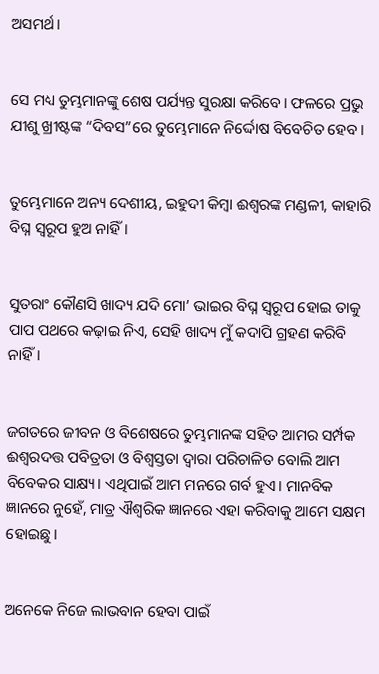ଅସମର୍ଥ।


ସେ ମଧ୍ୟ ତୁମ୍ଭମାନଙ୍କୁ ଶେଷ ପର୍ଯ୍ୟନ୍ତ ସୁରକ୍ଷା କରିବେ। ଫଳରେ ପ୍ରଭୁ ଯୀଶୁ ଖ୍ରୀଷ୍ଟଙ୍କ “ଦିବସ”ରେ ତୁମ୍ଭେମାନେ ନିର୍ଦ୍ଦୋଷ ବିବେଚିତ ହେବ।


ତୁମ୍ଭେମାନେ ଅନ୍ୟ ଦେଶୀୟ, ଇହୁଦୀ କିମ୍ବା ଈଶ୍ୱରଙ୍କ ମଣ୍ଡଳୀ, କାହାରି ବିଘ୍ନ ସ୍ୱରୂପ ହୁଅ ନାହିଁ।


ସୁତରାଂ କୌଣସି ଖାଦ୍ୟ ଯଦି ମୋ’ ଭାଇର ବିଘ୍ନ ସ୍ୱରୂପ ହୋଇ ତାକୁ ପାପ ପଥରେ କଢ଼ାଇ ନିଏ, ସେହି ଖାଦ୍ୟ ମୁଁ କଦାପି ଗ୍ରହଣ କରିବି ନାହିଁ।


ଜଗତରେ ଜୀବନ ଓ ବିଶେଷରେ ତୁମ୍ଭମାନଙ୍କ ସହିତ ଆମର ସର୍ମ୍ପକ ଈଶ୍ୱରଦତ୍ତ ପବିତ୍ରତା ଓ ବିଶ୍ବସ୍ତତା ଦ୍ୱାରା ପରିଚାଳିତ ବୋଲି ଆମ ବିବେକର ସାକ୍ଷ୍ୟ। ଏଥିପାଇଁ ଆମ ମନରେ ଗର୍ବ ହୁଏ। ମାନବିକ ଜ୍ଞାନରେ ନୁହେଁ, ମାତ୍ର ଐଶ୍ୱରିକ ଜ୍ଞାନରେ ଏହା କରିବାକୁ ଆମେ ସକ୍ଷମ ହୋଇଛୁ।


ଅନେକେ ନିଜେ ଲାଭବାନ ହେବା ପାଇଁ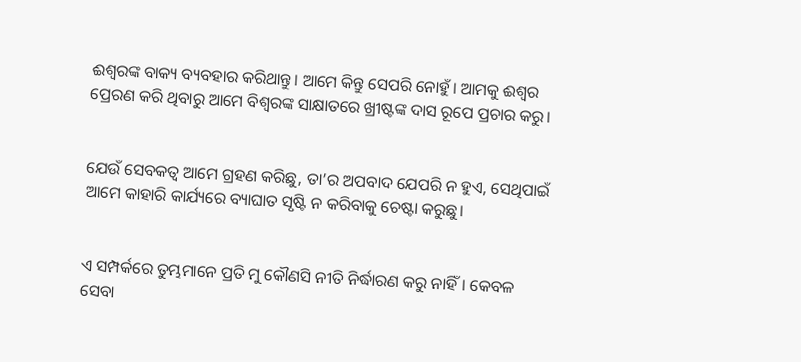ଈଶ୍ୱରଙ୍କ ବାକ୍ୟ ବ୍ୟବହାର କରିଥାନ୍ତୁ। ଆମେ କିନ୍ତୁ ସେପରି ନୋହୁଁ। ଆମକୁ ଈଶ୍ୱର ପ୍ରେରଣ କରି ଥିବାରୁ ଆମେ ବିଶ୍ୱରଙ୍କ ସାକ୍ଷାତରେ ଖ୍ରୀଷ୍ଟଙ୍କ ଦାସ ରୂପେ ପ୍ରଚାର କରୁ।


ଯେଉଁ ସେବକତ୍ୱ ଆମେ ଗ୍ରହଣ କରିଛୁ, ତା’ର ଅପବାଦ ଯେପରି ନ ହୁଏ, ସେଥିପାଇଁ ଆମେ କାହାରି କାର୍ଯ୍ୟରେ ବ୍ୟାଘାତ ସୃଷ୍ଟି ନ କରିବାକୁ ଚେଷ୍ଟା କରୁଛୁ।


ଏ ସମ୍ପର୍କରେ ତୁମ୍ଭମାନେ ପ୍ରତି ମୁ କୌଣସି ନୀତି ନିର୍ଦ୍ଧାରଣ କରୁ ନାହିଁ। କେବଳ ସେବା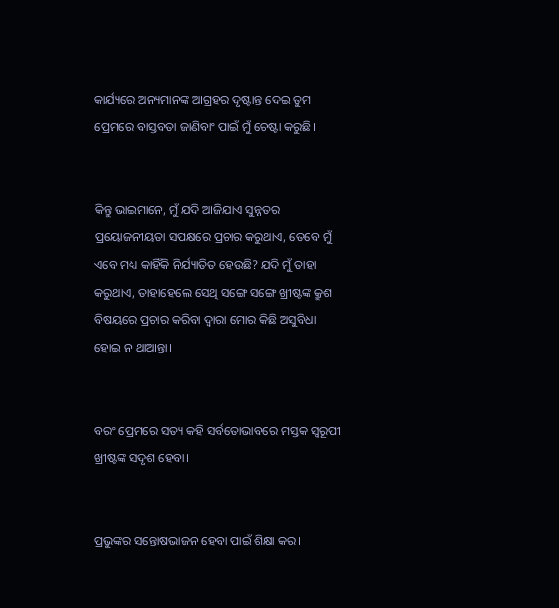କାର୍ଯ୍ୟରେ ଅନ୍ୟମାନଙ୍କ ଆଗ୍ରହର ଦୃଷ୍ଟାନ୍ତ ଦେଇ ତୁମ ପ୍ରେମରେ ବାସ୍ତବତା ଜାଣିବାଂ ପାଇଁ ମୁଁ ଚେଷ୍ଟା କରୁଛି।


କିନ୍ତୁ ଭାଇମାନେ, ମୁଁ ଯଦି ଆଜିଯାଏ ସୁନ୍ନତର ପ୍ରୟୋଜନୀୟତା ସପକ୍ଷରେ ପ୍ରଚାର କରୁଥାଏ, ତେବେ ମୁଁ ଏବେ ମଧ୍ୟ କାହିଁକି ନିର୍ଯ୍ୟାତିତ ହେଉଛି? ଯଦି ମୁଁ ତାହା କରୁଥାଏ, ତାହାହେଲେ ସେଥି ସଙ୍ଗେ ସଙ୍ଗେ ଖ୍ରୀଷ୍ଟଙ୍କ କ୍ରୁଶ ବିଷୟରେ ପ୍ରଚାର କରିବା ଦ୍ୱାରା ମୋର କିଛି ଅସୁବିଧା ହୋଇ ନ ଥାଆନ୍ତା।


ବରଂ ପ୍ରେମରେ ସତ୍ୟ କହି ସର୍ବତୋଭାବରେ ମସ୍ତକ ସ୍ୱରୂପୀ ଖ୍ରୀଷ୍ଟଙ୍କ ସଦୃଶ ହେବା।


ପ୍ରଭୁଙ୍କର ସନ୍ତୋଷଭାଜନ ହେବା ପାଇଁ ଶିକ୍ଷା କର।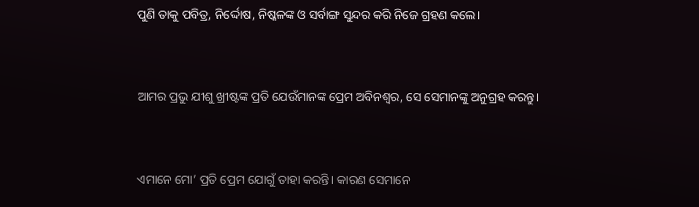ପୁଣି ତାକୁ ପବିତ୍ର, ନିର୍ଦ୍ଦୋଷ, ନିଷ୍କଳଙ୍କ ଓ ସର୍ବାଙ୍ଗ ସୁନ୍ଦର କରି ନିଜେ ଗ୍ରହଣ କଲେ।


ଆମର ପ୍ରଭୁ ଯୀଶୁ ଖ୍ରୀଷ୍ଟଙ୍କ ପ୍ରତି ଯେଉଁମାନଙ୍କ ପ୍ରେମ ଅବିନଶ୍ୱର, ସେ ସେମାନଙ୍କୁ ଅନୁଗ୍ରହ କରନ୍ତୁ।


ଏମାନେ ମୋ’ ପ୍ରତି ପ୍ରେମ ଯୋଗୁଁ ତାହା କରନ୍ତି। କାରଣ ସେମାନେ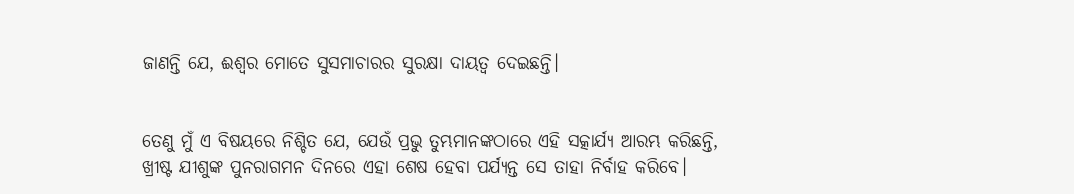ଜାଣନ୍ତି ଯେ, ଈଶ୍ୱର ମୋତେ ସୁସମାଚାରର ସୁରକ୍ଷା ଦାୟତ୍ୱ ଦେଇଛନ୍ତି।


ତେଣୁ ମୁଁ ଏ ବିଷୟରେ ନିଶ୍ଚିତ ଯେ, ଯେଉଁ ପ୍ରଭୁ ତୁମ୍ଭମାନଙ୍କଠାରେ ଏହି ସତ୍କାର୍ଯ୍ୟ ଆରମ୍ଭ କରିଛନ୍ତି, ଖ୍ରୀଷ୍ଟ ଯୀଶୁଙ୍କ ପୁନରାଗମନ ଦିନରେ ଏହା ଶେଷ ହେବା ପର୍ଯ୍ୟନ୍ତ ସେ ତାହା ନିର୍ବାହ କରିବେ।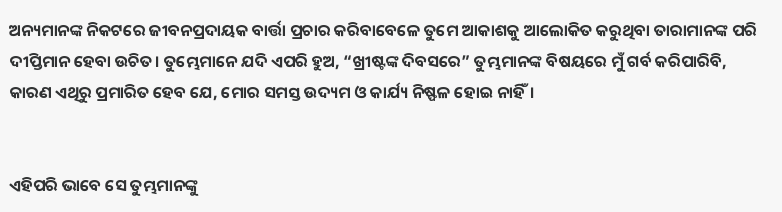ଅନ୍ୟମାନଙ୍କ ନିକଟରେ ଜୀବନପ୍ରଦାୟକ ବାର୍ତ୍ତା ପ୍ରଚାର କରିବାବେଳେ ତୁମେ ଆକାଶକୁ ଆଲୋକିତ କରୁଥିବା ତାରାମାନଙ୍କ ପରି ଦୀପ୍ତିମାନ ହେବା ଉଚିତ। ତୁମ୍ଭେମାନେ ଯଦି ଏପରି ହୁଅ, “ଖ୍ରୀଷ୍ଟଙ୍କ ଦିବସରେ” ତୁମ୍ଭମାନଙ୍କ ବିଷୟରେ ମୁଁ ଗର୍ବ କରିପାରିବି, କାରଣ ଏଥିରୁ ପ୍ରମାରିତ ହେବ ଯେ, ମୋର ସମସ୍ତ ଉଦ୍ୟମ ଓ କାର୍ଯ୍ୟ ନିଷ୍ଫଳ ହୋଇ ନାହିଁ।


ଏହିପରି ଭାବେ ସେ ତୁମ୍ଭମାନଙ୍କୁ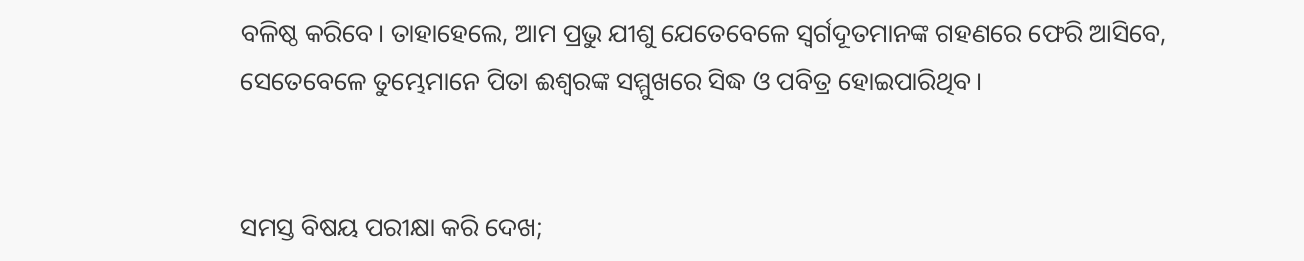ବଳିଷ୍ଠ କରିବେ। ତାହାହେଲେ, ଆମ ପ୍ରଭୁ ଯୀଶୁ ଯେତେବେଳେ ସ୍ୱର୍ଗଦୂତମାନଙ୍କ ଗହଣରେ ଫେରି ଆସିବେ, ସେତେବେଳେ ତୁମ୍ଭେମାନେ ପିତା ଈଶ୍ୱରଙ୍କ ସମ୍ମୁଖରେ ସିଦ୍ଧ ଓ ପବିତ୍ର ହୋଇପାରିଥିବ।


ସମସ୍ତ ବିଷୟ ପରୀକ୍ଷା କରି ଦେଖ;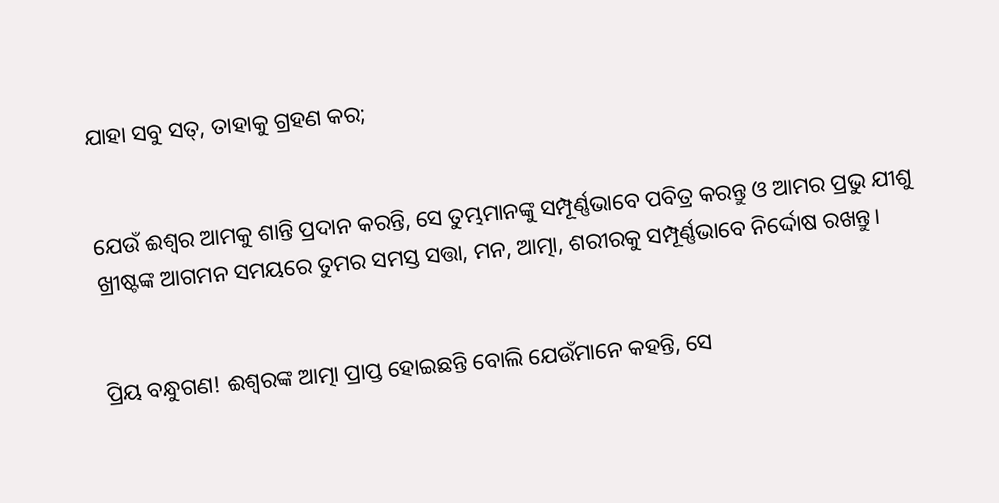ଯାହା ସବୁ ସତ୍, ତାହାକୁ ଗ୍ରହଣ କର;


ଯେଉଁ ଈଶ୍ୱର ଆମକୁ ଶାନ୍ତି ପ୍ରଦାନ କରନ୍ତି, ସେ ତୁମ୍ଭମାନଙ୍କୁ ସମ୍ପୂର୍ଣ୍ଣଭାବେ ପବିତ୍ର କରନ୍ତୁ ଓ ଆମର ପ୍ରଭୁ ଯୀଶୁ ଖ୍ରୀଷ୍ଟଙ୍କ ଆଗମନ ସମୟରେ ତୁମର ସମସ୍ତ ସତ୍ତା, ମନ, ଆତ୍ମା, ଶରୀରକୁ ସମ୍ପୂର୍ଣ୍ଣଭାବେ ନିର୍ଦ୍ଦୋଷ ରଖନ୍ତୁ।


ପ୍ରିୟ ବନ୍ଧୁଗଣ! ଈଶ୍ୱରଙ୍କ ଆତ୍ମା ପ୍ରାପ୍ତ ହୋଇଛନ୍ତି ବୋଲି ଯେଉଁମାନେ କହନ୍ତି, ସେ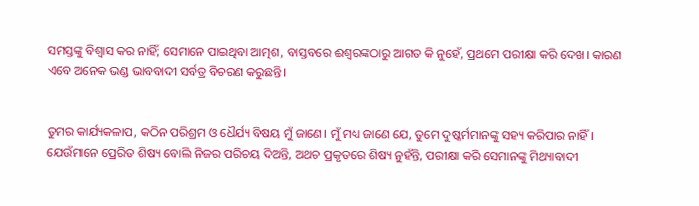ସମସ୍ତଙ୍କୁ ବିଶ୍ୱାସ କର ନାହିଁ; ସେମାନେ ପାଇଥିବା ଆତ୍ମଶ, ବାସ୍ତବରେ ଈଶ୍ୱରଙ୍କଠାରୁ ଆଗତ କି ନୁହେଁ, ପ୍ରଥମେ ପରୀକ୍ଷା କରି ଦେଖ। କାରଣ ଏବେ ଅନେକ ଭଣ୍ଡ ଭାବବାଦୀ ସର୍ବତ୍ର ବିଚରଣ କରୁଛନ୍ତି।


ତୁମର କାର୍ଯ୍ୟକଳାପ, କଠିନ ପରିଶ୍ରମ ଓ ଧୈର୍ଯ୍ୟ ବିଷୟ ମୁଁ ଜାଣେ। ମୁଁ ମଧ୍ୟ ଜାଣେ ଯେ, ତୁମେ ଦୁଷ୍କର୍ମମାନଙ୍କୁ ସହ୍ୟ କରିପାର ନାହିଁ। ଯେଉଁମାନେ ପ୍ରେରିତ ଶିଷ୍ୟ ବୋଲି ନିଜର ପରିଚୟ ଦିଅନ୍ତି, ଅଥଚ ପ୍ରକୃତରେ ଶିଷ୍ୟ ନୁହଁନ୍ତି, ପରୀକ୍ଷା କରି ସେମାନଙ୍କୁ ମିଥ୍ୟାବାଦୀ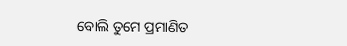ବୋଲି ତୁମେ ପ୍ରମାଣିତ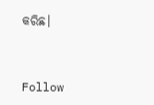କରିଛ।


Follow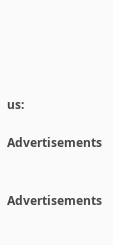us:

Advertisements


Advertisements